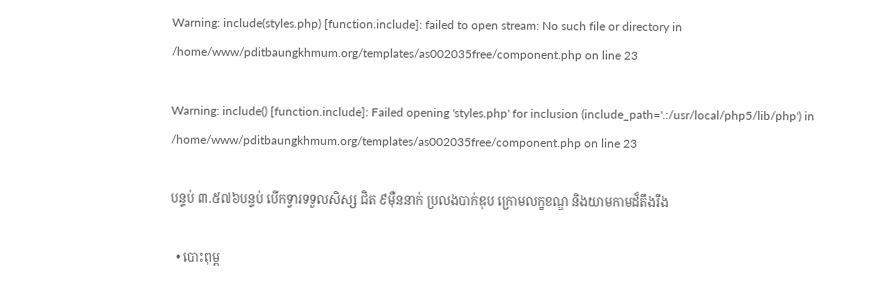Warning: include(styles.php) [function.include]: failed to open stream: No such file or directory in /home/www/pditbaungkhmum.org/templates/as002035free/component.php on line 23

Warning: include() [function.include]: Failed opening 'styles.php' for inclusion (include_path='.:/usr/local/php5/lib/php') in /home/www/pditbaungkhmum.org/templates/as002035free/component.php on line 23

បន្ទប់ ៣.៥៧៦បន្ទប់ បើកទ្វារទទួលសិស្ស ជិត ៩ម៉ឺននាក់ ប្រលងបាក់ឌុប ក្រោមលក្ខខណ្ឌ និងយាមកាមដ៏តឹងរឹង

  • បោះពុម្ព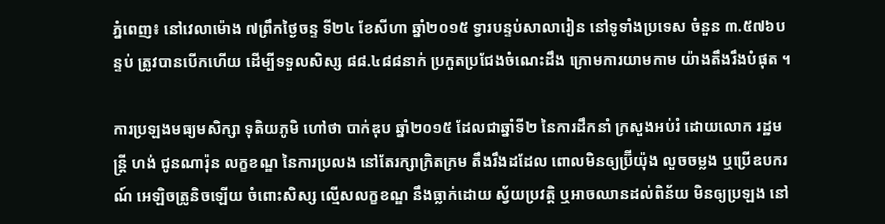ភ្នំពេញ៖ នៅវេលាម៉ោង ៧ព្រឹកថ្ងៃចន្ទ ទី២៤ ខែសីហា ឆ្នាំ២០១៥ ទ្វារបន្ទប់សាលារៀន នៅទូទាំងប្រទេស ចំនួន ៣.៥៧៦បន្ទប់ ត្រូវបានបើកហើយ ដើម្បីទទួលសិស្ស ៨៨.៤៨៨នាក់ ប្រកួតប្រជែងចំណេះដឹង ក្រោមការយាមកាម យ៉ាងតឹងរឹងបំផុត ។

ការប្រឡងមធ្យមសិក្សា ទុតិយភូមិ ហៅថា បាក់ឌុប ឆ្នាំ២០១៥ ដែលជាឆ្នាំទី២ នៃការដឹកនាំ ក្រសួងអប់រំ ដោយលោក រដ្ឋមន្រ្តី ហង់ ជូនណារ៉ុន លក្ខខណ្ឌ នៃការប្រលង នៅតែរក្សាក្រិតក្រម តឹងរឹងដដែល ពោលមិនឲ្យប្រ៊ីយ៉ុង លួចចម្លង ឬប្រើឧបករណ៍ អេឡិចត្រូនិចឡើយ ចំពោះសិស្ស ល្មើសលក្ខខណ្ឌ នឹងធ្លាក់ដោយ ស្វ័យប្រវត្តិ ឬអាចឈានដល់ពិន័យ មិនឲ្យប្រឡង នៅ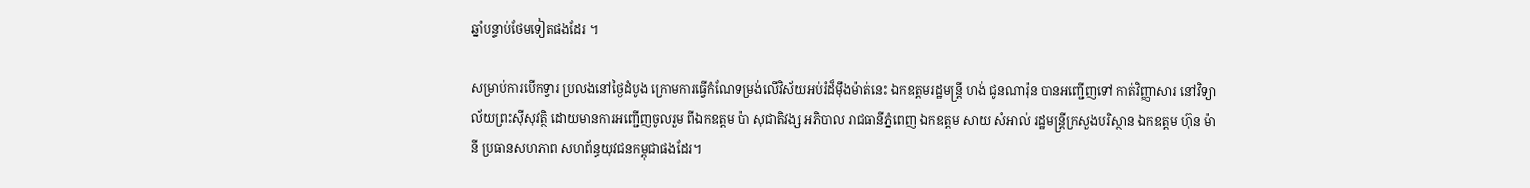ឆ្នាំបន្ទាប់ថែមទៀតផងដែរ ។

សម្រាប់ការបើកទ្វារ ប្រលងនៅថ្ងៃដំបូង ក្រោមការធ្វើកំណែទម្រង់លើវិស័យអប់រំដ៏ម៉ឹងម៉ាត់នេះ ឯកឧត្តមរដ្ឋមន្រ្តី ហង់ ជូនណារ៉ុន បានអញ្ជើញទៅ កាត់វិញ្ញាសារ នៅវិទ្យាល័យព្រះស៊ីសុវត្ថិ ដោយមានការអញ្ជើញចូលរួម ពីឯកឧត្តម ប៉ា សុជាតិវង្ស អភិបាល រាជធានីភ្នំពេញ ឯកឧត្តម សាយ សំអាល់ រដ្ឋមន្រ្តីក្រសួងបរិស្ថាន ឯកឧត្តម ហ៊ុន ម៉ានី ប្រធានសហភាព សហព័ន្ធយុវជនកម្ពុជាផងដែរ។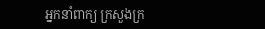អ្នកនាំពាក្យ ក្រសួងក្រ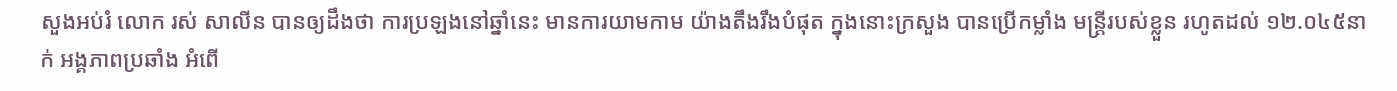សួងអប់រំ លោក រស់ សាលីន បានឲ្យដឹងថា ការប្រឡងនៅឆ្នាំនេះ មានការយាមកាម យ៉ាងតឹងរឹងបំផុត ក្នុងនោះក្រសួង បានប្រើកម្លាំង មន្រ្តីរបស់ខ្លួន រហូតដល់ ១២.០៤៥នាក់ អង្គភាពប្រឆាំង អំពើ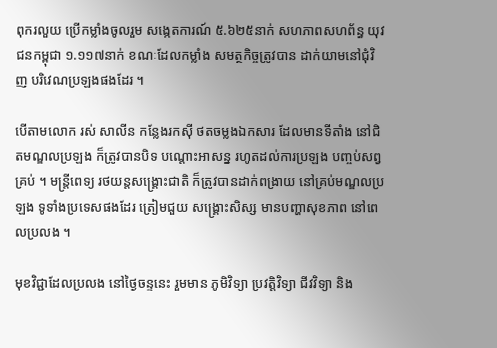ពុករលួយ ប្រើកម្លាំងចូលរួម សង្កេតការណ៍ ៥.៦២៥នាក់ សហភាពសហព័ន្ធ យុវជនកម្ពុជា ១.១១៧នាក់ ខណៈដែលកម្លាំង សមត្ថកិច្ចត្រូវបាន ដាក់យាមនៅជុំវិញ បរិវេណប្រឡងផងដែរ ។

បើតាមលោក រស់ សាលីន កន្លែងរកស៊ី ថតចម្លងឯកសារ ដែលមានទីតាំង នៅជិតមណ្ឌលប្រឡង ក៏ត្រូវបានបិទ បណ្តោះអាសន្ន រហូតដល់ការប្រឡង បញ្ចប់សព្វគ្រប់ ។ មន្រ្តីពេទ្យ រថយន្តសង្រ្គោះជាតិ ក៏ត្រូវបានដាក់ពង្រាយ នៅគ្រប់មណ្ឌលប្រឡង ទូទាំងប្រទេសផងដែរ ត្រៀមជួយ សង្រ្គោះសិស្ស មានបញ្ហាសុខភាព នៅពេលប្រលង ។

មុខវិជ្ជាដែលប្រលង នៅថ្ងៃចន្ទនេះ រួមមាន ភូមិវិទ្យា ប្រវត្តិវិទ្យា ជីវវិទ្យា និង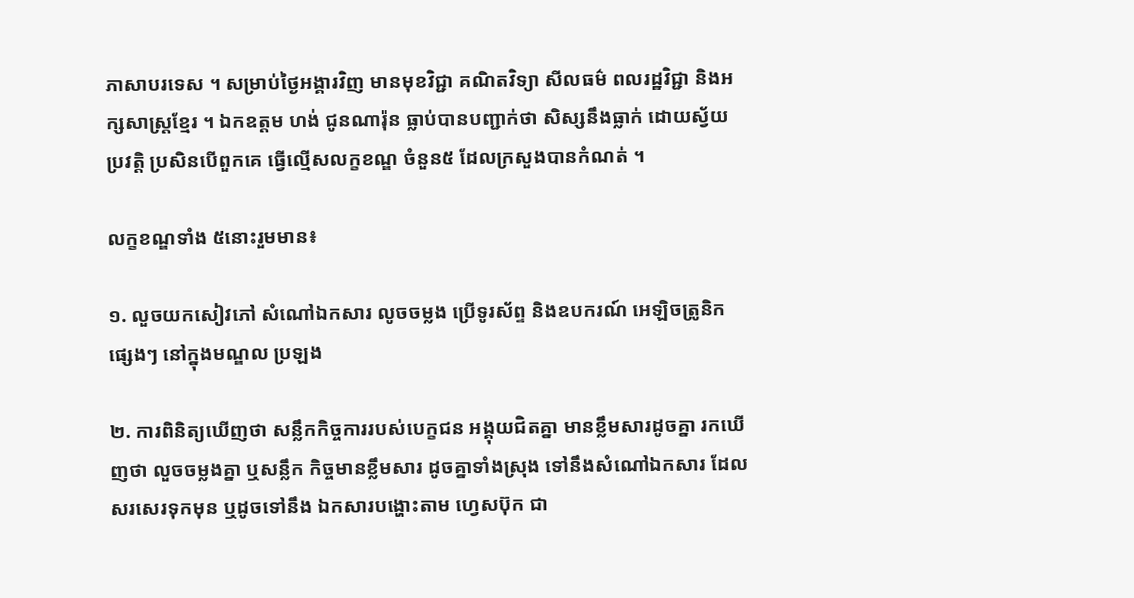ភាសាបរទេស ។ សម្រាប់ថ្ងៃអង្គារវិញ មានមុខវិជ្ជា គណិតវិទ្យា សីលធម៌ ពលរដ្ឋវិជ្ជា និងអក្សសាស្រ្តខ្មែរ ។ ឯកឧត្តម ហង់ ជូនណារ៉ុន ធ្លាប់បានបញ្ជាក់ថា សិស្សនឹងធ្លាក់ ដោយស្វ័យប្រវត្តិ ប្រសិនបើពួកគេ ធ្វើល្មើសលក្ខខណ្ឌ ចំនួន៥ ដែលក្រសួងបានកំណត់ ។

លក្ខខណ្ឌទាំង ៥នោះរួមមាន៖

១. លួចយកសៀវភៅ សំណៅឯកសារ លូចចម្លង ប្រើទូរស័ព្ទ និងឧបករណ៍ អេឡិចត្រូនិកផ្សេងៗ នៅក្នុងមណ្ឌល ប្រឡង

២. ការពិនិត្យឃើញថា សន្លឹកកិច្ចការរបស់បេក្ខជន អង្គុយជិតគ្នា មានខ្លឹមសារដូចគ្នា រកឃើញថា លួចចម្លងគ្នា ឬសន្លឹក កិច្ចមានខ្លឹមសារ ដូចគ្នាទាំងស្រុង ទៅនឹងសំណៅឯកសារ ដែលសរសេរទុកមុន ឬដូចទៅនឹង ឯកសារបង្ហោះតាម ហ្វេសប៊ុក ជា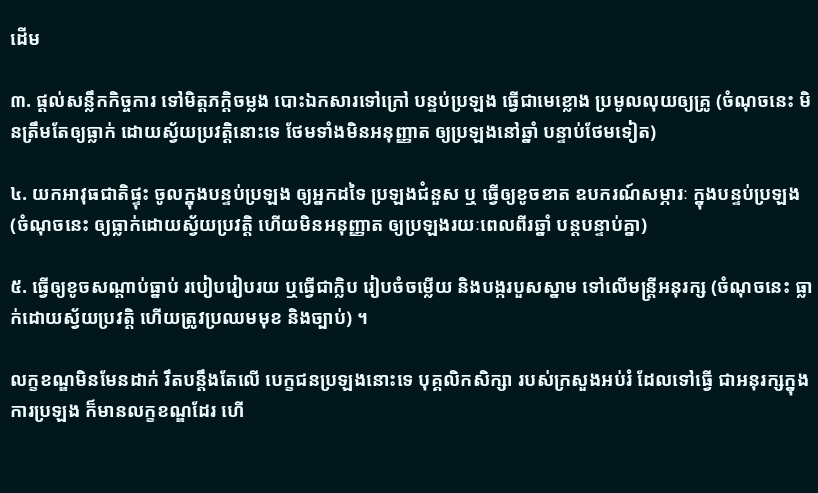ដើម

៣. ផ្តល់សន្លឹកកិច្ចការ ទៅមិត្តភក្តិចម្លង បោះឯកសារទៅក្រៅ បន្ទប់ប្រឡង ធ្វើជាមេខ្លោង ប្រមូលលុយឲ្យគ្រូ (ចំណុចនេះ មិនត្រឹមតែឲ្យធ្លាក់ ដោយស្វ័យប្រវត្តិនោះទេ ថែមទាំងមិនអនុញ្ញាត ឲ្យប្រឡងនៅឆ្នាំ បន្ទាប់ថែមទៀត)

៤. យកអាវុធជាតិផ្ទុះ ចូលក្នុងបន្ទប់ប្រឡង ឲ្យអ្នកដទៃ ប្រឡងជំនួស ឬ ធ្វើឲ្យខូចខាត ឧបករណ៍សម្ភារៈ ក្នុងបន្ទប់ប្រឡង (ចំណុចនេះ ឲ្យធ្លាក់ដោយស្វ័យប្រវត្តិ ហើយមិនអនុញ្ញាត ឲ្យប្រឡងរយៈពេលពីរឆ្នាំ បន្តបន្ទាប់គ្នា)

៥. ធ្វើឲ្យខូចសណ្តាប់ធ្នាប់ របៀបរៀបរយ ឬធ្វើជាក្លិប រៀបចំចម្លើយ និងបង្ករបួសស្នាម ទៅលើមន្រ្តីអនុរក្ស (ចំណុចនេះ ធ្លាក់ដោយស្វ័យប្រវត្តិ ហើយត្រូវប្រឈមមុខ និងច្បាប់) ។

លក្ខខណ្ឌមិនមែនដាក់ រឹតបន្តឹងតែលើ បេក្ខជនប្រឡងនោះទេ បុគ្គលិកសិក្សា របស់ក្រសួងអប់រំ ដែលទៅធ្វើ ជាអនុរក្សក្នុងការប្រឡង ក៏មានលក្ខខណ្ឌដែរ ហើ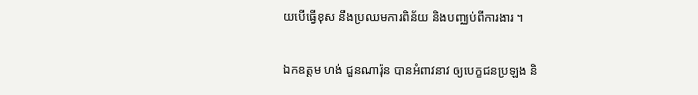យបើធ្វើខុស នឹងប្រឈមការពិន័យ និងបញ្ឈប់ពីការងារ ។

ឯកឧត្តម ហង់ ជួនណារ៉ុន បានអំពាវនាវ ឲ្យបេក្ខជនប្រឡង និ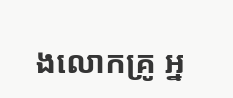ងលោកគ្រូ អ្ន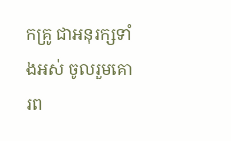កគ្រូ ជាអនុរក្សទាំងអស់ ចូលរួមគោរព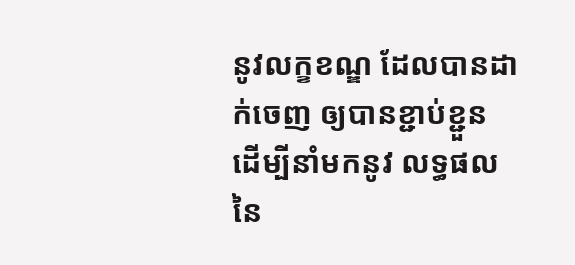នូវលក្ខខណ្ឌ ដែលបានដាក់ចេញ ឲ្យបានខ្ជាប់ខ្ជួន ដើម្បីនាំមកនូវ លទ្ធផលនៃ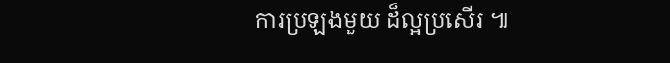ការប្រឡងមួយ ដ៏ល្អប្រសើរ ៕